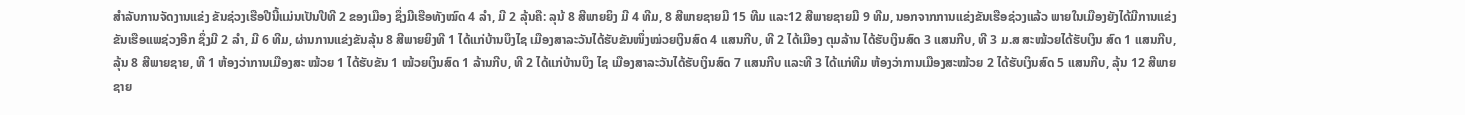ສຳລັບການຈັດງານແຂ່ງ ຂັນຊ່ວງເຮືອປີນີ້ແມ່ນເປັນປີທີ 2 ຂອງເມືອງ ຊຶ່ງມີເຮືອທັງໝົດ 4 ລຳ, ມີ 2 ລຸ້ນຄື: ລຸນ້ 8 ສີພາຍຍິງ ມີ 4 ທີມ, 8 ສີພາຍຊາຍມີ 15 ທີມ ແລະ12 ສີພາຍຊາຍມີ 9 ທີມ, ນອກຈາກການແຂ່ງຂັນເຮືອຊ່ວງແລ້ວ ພາຍໃນເມືອງຍັງໄດ້ມີການແຂ່ງ ຂັນເຮືອແພຊ່ວງອີກ ຊຶ່ງມີ 2 ລຳ, ມີ 6 ທີມ, ຜ່ານການແຂ່ງຂັນລຸ້ນ 8 ສີພາຍຍິງທີ 1 ໄດ້ແກ່ບ້ານບຶງໄຊ ເມືອງສາລະວັນໄດ້ຮັບຂັນໜຶ່ງໝ່ວຍເງິນສົດ 4 ແສນກີບ, ທີ 2 ໄດ້ເມືອງ ຕຸມລ້ານ ໄດ້ຮັບເງິນສົດ 3 ແສນກີບ, ທີ 3 ມ.ສ ສະໝ້ວຍໄດ້ຮັບເງິນ ສົດ 1 ແສນກີບ, ລຸ້ນ 8 ສີພາຍຊາຍ, ທີ 1 ຫ້ອງວ່າການເມືອງສະ ໝ້ວຍ 1 ໄດ້ຮັບຂັນ 1 ໝ້ວຍເງິນສົດ 1 ລ້ານກີບ, ທີ 2 ໄດ້ແກ່ບ້ານບຶງ ໄຊ ເມືອງສາລະວັນໄດ້ຮັບເງິນສົດ 7 ແສນກີບ ແລະທີ 3 ໄດ້ແກ່ທີມ ຫ້ອງວ່າການເມືອງສະໝ້ວຍ 2 ໄດ້ຮັບເງິນສົດ 5 ແສນກີບ, ລຸ້ນ 12 ສີພາຍຊາຍ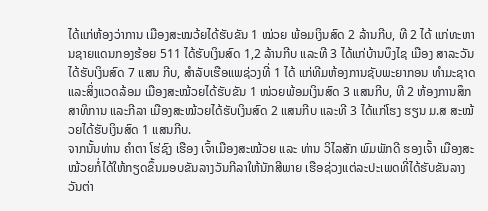ໄດ້ແກ່ຫ້ອງວ່າການ ເມືອງສະໝວ້ຍໄດ້ຮັບຂັນ 1 ໝ່ວຍ ພ້ອມເງິນສົດ 2 ລ້ານກີບ, ທີ 2 ໄດ້ ແກ່ທະຫານຊາຍແດນກອງຮ້ອຍ 511 ໄດ້ຮັບເງິນສົດ 1,2 ລ້ານກີບ ແລະທີ 3 ໄດ້ແກ່ບ້ານບຶງໄຊ ເມືອງ ສາລະວັນ ໄດ້ຮັບເງິນສົດ 7 ແສນ ກີບ, ສໍາລັບເຮືອແພຊ່ວງທີ່ 1 ໄດ້ ແກ່ທີມຫ້ອງການຊັບພະຍາກອນ ທຳມະຊາດ ແລະສິ່ງແວດລ້ອມ ເມືອງສະໝ້ວຍໄດ້ຮັບຂັນ 1 ໜ່ວຍພ້ອມເງິນສົດ 3 ແສນກີບ, ທີ 2 ຫ້ອງການສຶກສາທິການ ແລະກີລາ ເມືອງສະໝ້ວຍໄດ້ຮັບເງິນສົດ 2 ແສນກີບ ແລະທີ 3 ໄດ້ແກ່ໂຮງ ຮຽນ ມ.ສ ສະໝ້ວຍໄດ້ຮັບເງິນສົດ 1 ແສນກີບ.
ຈາກນັ້ນທ່ານ ຄຳຕາ ໂຮ່ຊົງ ເຮືອງ ເຈົ້າເມືອງສະໝ້ວຍ ແລະ ທ່ານ ວິໄລສັກ ພົມພັກດີ ຮອງເຈົ້າ ເມືອງສະໝ້ວຍກໍ່ໄດ້ໃຫ້ກຽດຂຶ້ນມອບຂັນລາງວັນກີລາໃຫ້ນັກສີພາຍ ເຮືອຊ່ວງແຕ່ລະປະເພດທີ່ໄດ້ຮັບຂັນລາງວັນຕ່າ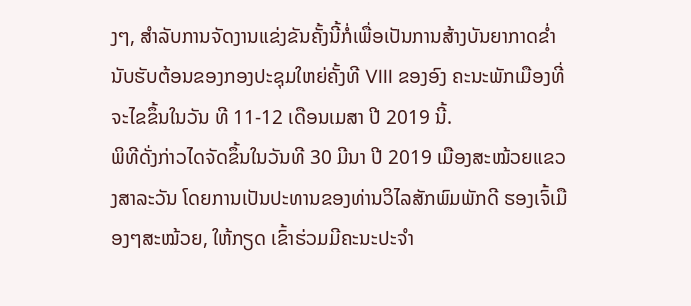ງໆ, ສຳລັບການຈັດງານແຂ່ງຂັນຄັ້ງນີ້ກໍ່ເພື່ອເປັນການສ້າງບັນຍາກາດຂໍ່ານັບຮັບຕ້ອນຂອງກອງປະຊຸມໃຫຍ່ຄັ້ງທີ VIII ຂອງອົງ ຄະນະພັກເມືອງທີ່ຈະໄຂຂຶ້ນໃນວັນ ທີ 11-12 ເດືອນເມສາ ປີ 2019 ນີ້.
ພິທີດັ່ງກ່າວໄດຈັດຂຶ້ນໃນວັນທີ 30 ມີນາ ປີ 2019 ເມືອງສະໝ້ວຍແຂວງສາລະວັນ ໂດຍການເປັນປະທານຂອງທ່ານວິໄລສັກພົມພັກດີ ຮອງເຈົ້ເມືອງໆສະໝ້ວຍ, ໃຫ້ກຽດ ເຂົ້າຮ່ວມມີຄະນະປະຈຳ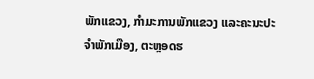ພັກແຂວງ, ກຳມະການພັກແຂວງ ແລະຄະນະປະຈຳພັກເມືອງ, ຕະຫຼອດຮ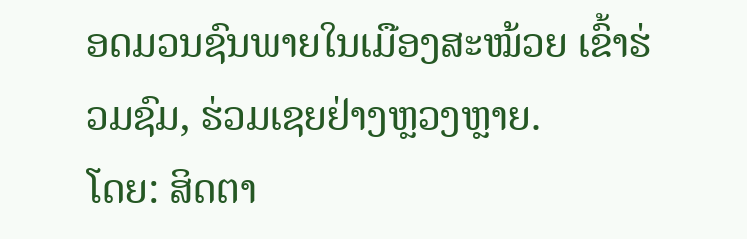ອດມວນຊົນພາຍໃນເມືອງສະໝ້ວຍ ເຂົ້າຮ່ວມຊົມ, ຮ່ວມເຊຍຢ່າງຫຼວງຫຼາຍ.
ໂດຍ: ສິດຕາ